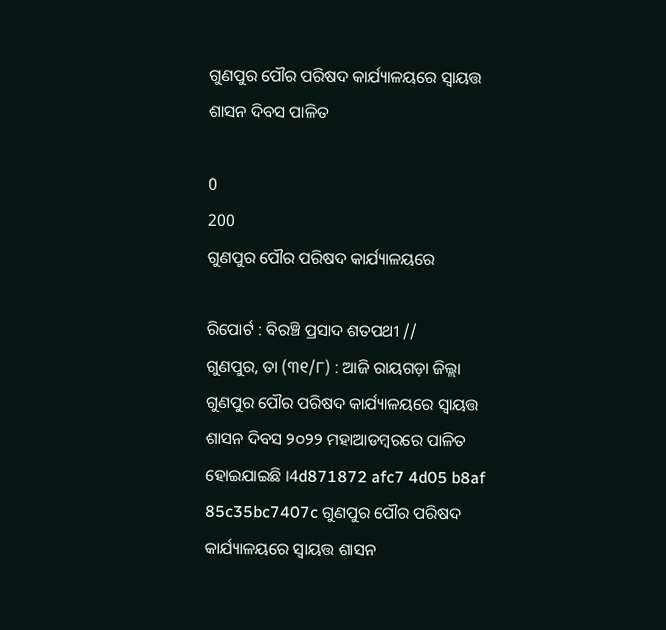ଗୁଣପୁର ପୌର ପରିଷଦ କାର୍ଯ୍ୟାଳୟରେ ସ୍ୱାୟତ୍ତ ଶାସନ ଦିବସ ପାଳିତ

0
200
ଗୁଣପୁର ପୌର ପରିଷଦ କାର୍ଯ୍ୟାଳୟରେ

ରିପୋର୍ଟ : ବିରଞ୍ଚି ପ୍ରସାଦ ଶତପଥୀ //
ଗୁଣପୁର, ତା (୩୧/୮) : ଆଜି ରାୟଗଡ଼ା ଜିଲ୍ଲା ଗୁଣପୁର ପୌର ପରିଷଦ କାର୍ଯ୍ୟାଳୟରେ ସ୍ୱାୟତ୍ତ ଶାସନ ଦିବସ ୨୦୨୨ ମହାଆଡମ୍ବରରେ ପାଳିତ ହୋଇଯାଇଛି ।4d871872 afc7 4d05 b8af 85c35bc7407c ଗୁଣପୁର ପୌର ପରିଷଦ କାର୍ଯ୍ୟାଳୟରେ ସ୍ୱାୟତ୍ତ ଶାସନ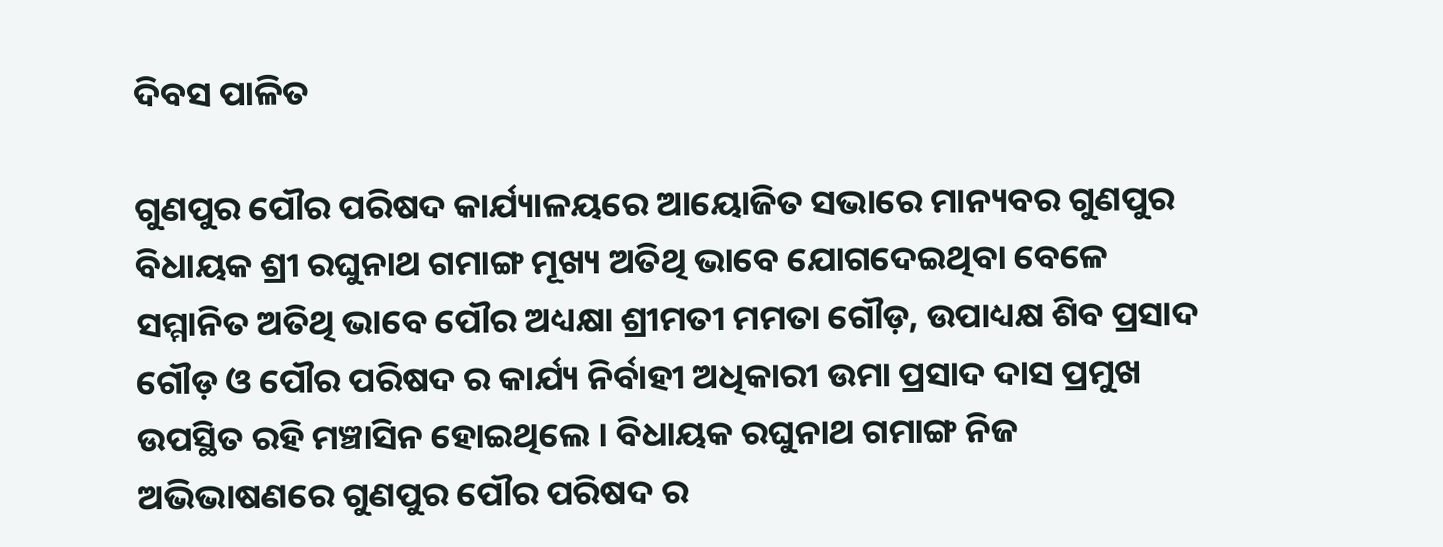ଦିବସ ପାଳିତ

ଗୁଣପୁର ପୌର ପରିଷଦ କାର୍ଯ୍ୟାଳୟରେ ଆୟୋଜିତ ସଭାରେ ମାନ୍ୟବର ଗୁଣପୁର ବିଧାୟକ ଶ୍ରୀ ରଘୁନାଥ ଗମାଙ୍ଗ ମୂଖ୍ୟ ଅତିଥି ଭାବେ ଯୋଗଦେଇଥିବା ବେଳେ ସମ୍ମାନିତ ଅତିଥି ଭାବେ ପୌର ଅଧ୍ୟକ୍ଷା ଶ୍ରୀମତୀ ମମତା ଗୌଡ଼, ଉପାଧ୍ୟକ୍ଷ ଶିବ ପ୍ରସାଦ ଗୌଡ଼ ଓ ପୌର ପରିଷଦ ର କାର୍ଯ୍ୟ ନିର୍ବାହୀ ଅଧିକାରୀ ଉମା ପ୍ରସାଦ ଦାସ ପ୍ରମୁଖ ଉପସ୍ଥିତ ରହି ମଞ୍ଚାସିନ ହୋଇଥିଲେ । ବିଧାୟକ ରଘୁନାଥ ଗମାଙ୍ଗ ନିଜ ଅଭିଭାଷଣରେ ଗୁଣପୁର ପୌର ପରିଷଦ ର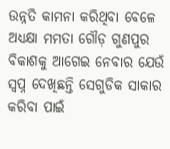ଉନ୍ନତି କାମନା କରିଥିବା ବେଳେ ଅଧ୍ୟକ୍ଷା ମମତା ଗୌଡ଼ ଗୁଣପୁର ବିକାଶକୁ ଆଗେଇ ନେବାର ଯେଉଁ ସ୍ୱପ୍ନ ଦେଖିଛନ୍ତି ସେଗୁଡିକ ସାକାର କରିବା ପାଇଁ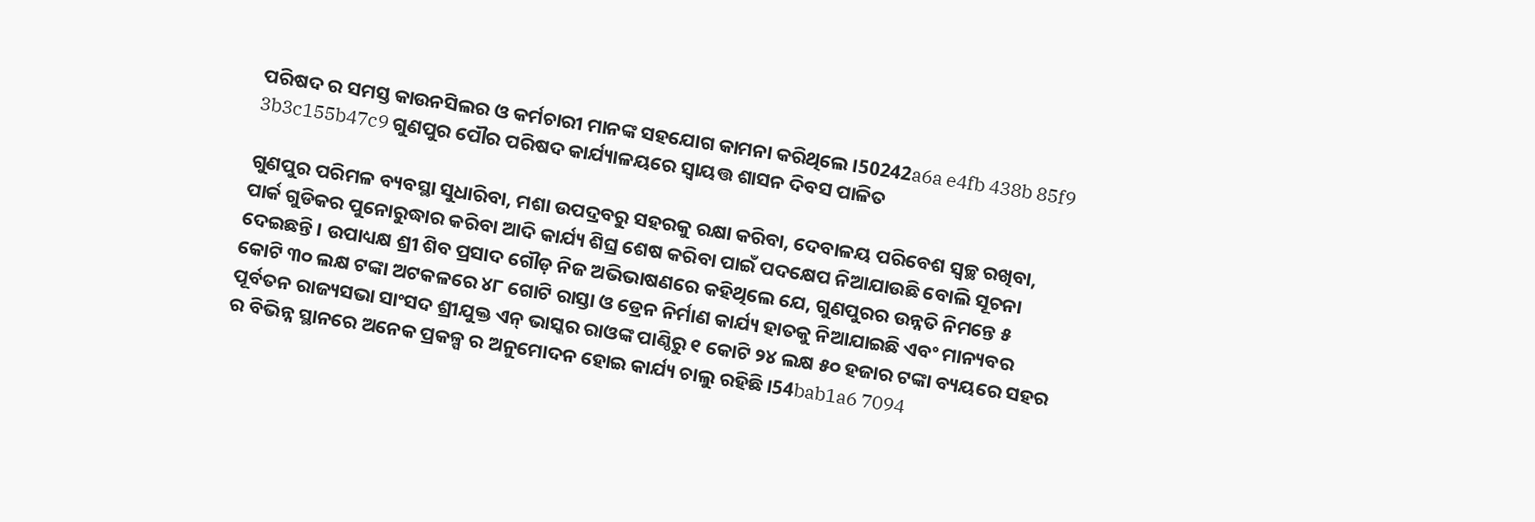ପରିଷଦ ର ସମସ୍ତ କାଉନସିଲର ଓ କର୍ମଚାରୀ ମାନଙ୍କ ସହଯୋଗ କାମନା କରିଥିଲେ ।50242a6a e4fb 438b 85f9 3b3c155b47c9 ଗୁଣପୁର ପୌର ପରିଷଦ କାର୍ଯ୍ୟାଳୟରେ ସ୍ୱାୟତ୍ତ ଶାସନ ଦିବସ ପାଳିତ

ଗୁଣପୁର ପରିମଳ ବ୍ୟବସ୍ଥା ସୁଧାରିବା, ମଶା ଉପଦ୍ରବରୁ ସହରକୁ ରକ୍ଷା କରିବା, ଦେବାଳୟ ପରିବେଶ ସ୍ୱଚ୍ଛ ରଖିବା, ପାର୍କ ଗୁଡିକର ପୁନୋରୁଦ୍ଧାର କରିବା ଆଦି କାର୍ଯ୍ୟ ଶିଘ୍ର ଶେଷ କରିବା ପାଇଁ ପଦକ୍ଷେପ ନିଆଯାଉଛି ବୋଲି ସୂଚନା ଦେଇଛନ୍ତି । ଉପାଧ୍ୟକ୍ଷ ଶ୍ରୀ ଶିବ ପ୍ରସାଦ ଗୌଡ଼ ନିଜ ଅଭିଭାଷଣରେ କହିଥିଲେ ଯେ, ଗୁଣପୁରର ଉନ୍ନତି ନିମନ୍ତେ ୫ କୋଟି ୩୦ ଲକ୍ଷ ଟଙ୍କା ଅଟକଳରେ ୪୮ ଗୋଟି ରାସ୍ତା ଓ ଡ୍ରେନ ନିର୍ମାଣ କାର୍ଯ୍ୟ ହାତକୁ ନିଆଯାଇଛି ଏବଂ ମାନ୍ୟବର ପୂର୍ବତନ ରାଜ୍ୟସଭା ସାଂସଦ ଶ୍ରୀଯୁକ୍ତ ଏନ୍ ଭାସ୍କର ରାଓଙ୍କ ପାଣ୍ଠିରୁ ୧ କୋଟି ୨୪ ଲକ୍ଷ ୫୦ ହଜାର ଟଙ୍କା ବ୍ୟୟରେ ସହର ର ବିଭିନ୍ନ ସ୍ଥାନରେ ଅନେକ ପ୍ରକଳ୍ପ ର ଅନୁମୋଦନ ହୋଇ କାର୍ଯ୍ୟ ଚାଲୁ ରହିଛି ।54bab1a6 7094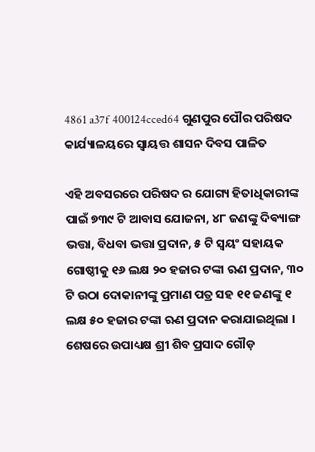4861 a37f 400124cced64 ଗୁଣପୁର ପୌର ପରିଷଦ କାର୍ଯ୍ୟାଳୟରେ ସ୍ୱାୟତ୍ତ ଶାସନ ଦିବସ ପାଳିତ

ଏହି ଅବସରରେ ପରିଷଦ ର ଯୋଗ୍ୟ ହିତାଧିକାରୀଙ୍କ ପାଇଁ ୭୩୯ ଟି ଆବାସ ଯୋଜନା, ୪୮ ଜଣଙ୍କୁ ଦିଵ୍ୟାଙ୍ଗ ଭତ୍ତା, ବିଧବା ଭତ୍ତା ପ୍ରଦାନ, ୫ ଟି ସ୍ବୟଂ ସହାୟକ ଗୋଷ୍ଠୀକୁ ୧୬ ଲକ୍ଷ ୨୦ ହଜାର ଟଙ୍କା ଋଣ ପ୍ରଦାନ, ୩୦ ଟି ଉଠା ଦୋକାନୀଙ୍କୁ ପ୍ରମାଣ ପତ୍ର ସହ ୧୧ ଜଣଙ୍କୁ ୧ ଲକ୍ଷ ୫୦ ହଜାର ଟଙ୍କା ଋଣ ପ୍ରଦାନ କରାଯାଇଥିଲା । ଶେଷରେ ଉପାଧ୍ୟକ୍ଷ ଶ୍ରୀ ଶିବ ପ୍ରସାଦ ଗୌଡ଼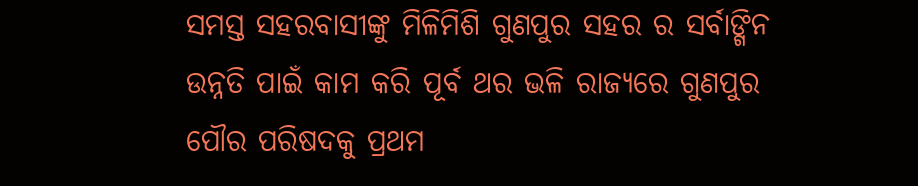ସମସ୍ତ ସହରବାସୀଙ୍କୁ ମିଳିମିଶି ଗୁଣପୁର ସହର ର ସର୍ବାଙ୍ଗିନ ଉନ୍ନତି ପାଇଁ କାମ କରି ପୂର୍ବ ଥର ଭଳି ରାଜ୍ୟରେ ଗୁଣପୁର ପୌର ପରିଷଦକୁ ପ୍ରଥମ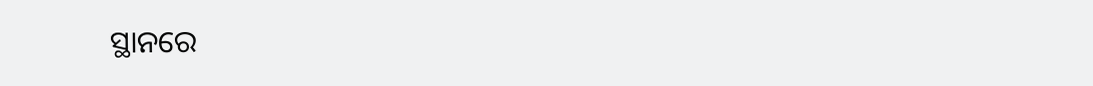ସ୍ଥାନରେ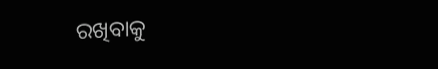ରଖିବାକୁ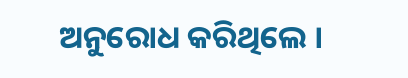ଅନୁରୋଧ କରିଥିଲେ ।